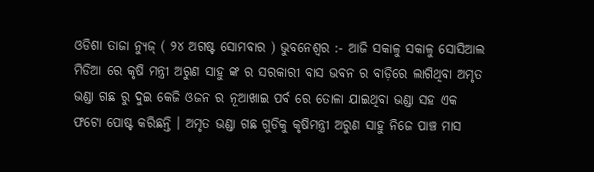ଓଡିଶା ତାଜା ନ୍ୟୁଜ୍ ( ୨୪ ଅଗଷ୍ଟ ସୋମବାର ) ଭୁବନେଶ୍ୱର :- ଆଜି ସକାଳୁ ସକାଳୁ ସୋସିଆଲ ମିଡିଆ ରେ କୃଷି ମନ୍ତ୍ରୀ ଅରୁଣ ସାହୁ ଙ୍କ ର ସରକାରୀ ବାସ ଭବନ ର ବାଡ଼ିରେ ଲାଗିଥିବା ଅମୃତ ଭଣ୍ଡା ଗଛ ରୁ ଦୁଇ କେଜି ଓଜନ ର ନୂଆଖାଇ ପର୍ବ ରେ ତୋଳା ଯାଇଥିବା ଭଣ୍ଡା ସହ ଏକ ଫଟୋ ପୋଷ୍ଟ କରିଛନ୍ତି । ଅମୃତ ଭଣ୍ଡା ଗଛ ଗୁଡିକୁ କୃଷିମନ୍ତ୍ରୀ ଅରୁଣ ସାହୁ ନିଜେ ପାଞ୍ଚ ମାସ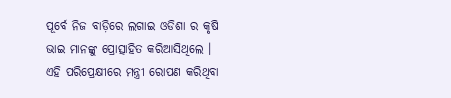ପୂର୍ବେ ନିଜ ବାଡ଼ିରେ ଲଗାଇ ଓଡିଶା ର କୃଷି ଭାଇ ମାନଙ୍କୁ ପ୍ରୋତ୍ସାହିତ କରିଆସିଥିଲେ ।
ଏହି ପରିପ୍ରେକ୍ଷୀରେ ମନ୍ତ୍ରୀ ରୋପଣ କରିଥିବା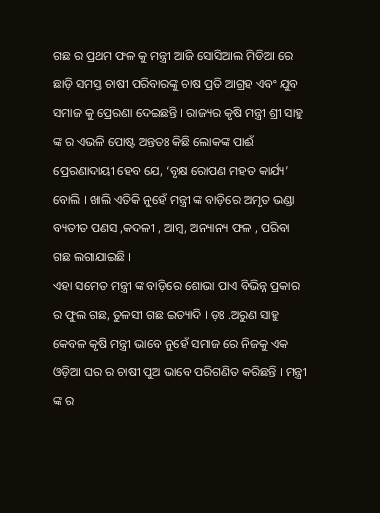ଗଛ ର ପ୍ରଥମ ଫଳ କୁ ମନ୍ତ୍ରୀ ଆଜି ସୋସିଆଲ ମିଡିଆ ରେ ଛାଡ଼ି ସମସ୍ତ ଚାଷୀ ପରିବାରଙ୍କୁ ଚାଷ ପ୍ରତି ଆଗ୍ରହ ଏବଂ ଯୁବ ସମାଜ କୁ ପ୍ରେରଣା ଦେଇଛନ୍ତି । ରାଜ୍ୟର କୃଷି ମନ୍ତ୍ରୀ ଶ୍ରୀ ସାହୁ ଙ୍କ ର ଏଭଳି ପୋଷ୍ଟ ଅନ୍ତତଃ କିଛି ଲୋକଙ୍କ ପାଈଁ ପ୍ରେରଣାଦାୟୀ ହେବ ଯେ, ‘ବୃକ୍ଷ ରୋପଣ ମହତ କାର୍ଯ୍ୟ’ ବୋଲି । ଖାଲି ଏତିକି ନୁହେଁ ମନ୍ତ୍ରୀ ଙ୍କ ବାଡ଼ିରେ ଅମୃତ ଭଣ୍ଡା ବ୍ୟତୀତ ପଣସ ,କଦଳୀ , ଆମ୍ବ, ଅନ୍ୟାନ୍ୟ ଫଳ , ପରିବା ଗଛ ଲଗାଯାଇଛି ।
ଏହା ସମେତ ମନ୍ତ୍ରୀ ଙ୍କ ବାଡ଼ିରେ ଶୋଭା ପାଏ ବିଭିନ୍ନ ପ୍ରକାର ର ଫୁଲ ଗଛ, ତୁଳସୀ ଗଛ ଇତ୍ୟାଦି । ଡ଼ଃ .ଅରୁଣ ସାହୁ କେବଳ କୃଷି ମନ୍ତ୍ରୀ ଭାବେ ନୁହେଁ ସମାଜ ରେ ନିଜକୁ ଏକ ଓଡ଼ିଆ ଘର ର ଚାଷୀ ପୁଅ ଭାବେ ପରିଗଣିତ କରିଛନ୍ତି । ମନ୍ତ୍ରୀ ଙ୍କ ର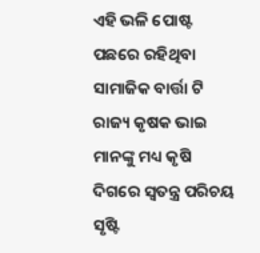ଏହି ଭଳି ପୋଷ୍ଟ ପଛରେ ରହିଥିବା ସାମାଜିକ ବାର୍ତ୍ତା ଟି ରାଜ୍ୟ କୃଷକ ଭାଇ ମାନଙ୍କୁ ମଧ୍ୟ କୃଷି ଦିଗରେ ସ୍ଵତନ୍ତ୍ର ପରିଚୟ ସୃଷ୍ଟି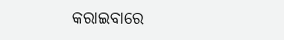କରାଇବାରେ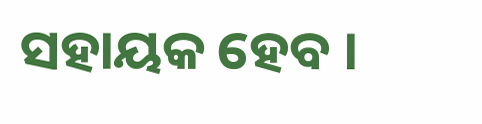ସହାୟକ ହେବ ।